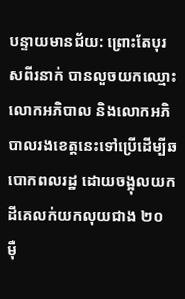បន្ទាយមានជ័យ: ព្រោះតែបុរសពីរនាក់ បានលួចយកឈ្មោះលោកអភិបាល និងលោកអភិបាលរងខេត្តនេះទៅប្រើដើម្បីឆបោកពលរដ្ឋ ដោយចង្អុលយកដីគេលក់យកលុយជាង ២០ ម៉ឺ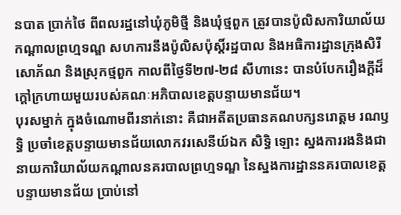នបាត ប្រាក់ថៃ ពីពលរដ្ឋនៅឃុំភូមិថ្មី និងឃុំថ្មពួក ត្រូវបានប៉ូលិសការិយាល័យកណ្តាលព្រហ្មទណ្ឌ សហការនឹងប៉ូលិសប៉ុស្តិ៍រដ្ឋបាល និងអធិការដ្ឋានក្រុងសិរីសោភ័ណ និងស្រុកថ្មពួក កាលពីថ្ងៃទី២៧-២៨ សីហានេះ បានបំបែករឿងក្តីដ៏ក្តៅក្រហាយមួយរបស់គណៈអភិបាលខេត្តបន្ទាយមានជ័យ។
បុរសម្នាក់ ក្នុងចំណោមពីរនាក់នោះ គឺជាអតីតប្រធានគណបក្សនរោត្តម រណឫទ្ធិ ប្រចាំខេត្តបន្ទាយមានជ័យលោកវរសេនីយ៍ឯក សិទ្ធិ ឡោះ ស្នងការរងនិងជានាយការិយាល័យកណ្តាលនគរបាលព្រហ្មទណ្ឌ នៃស្នងការដ្ឋាននគរបាលខេត្តបន្ទាយមានជ័យ ប្រាប់នៅ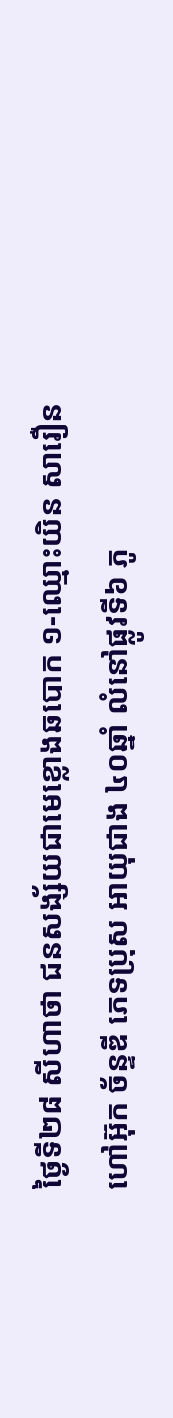ថ្ងៃទី២៨ សីហាថា ជនសង្ស័យជាមេខ្លោងឆបោក ១-ឈ្មោះយិន សារឿន ហៅអ៊ុក ច័ន្ទឌី ភេទប្រុស អាយុជាង ៤០ឆ្នាំ លំនៅផ្លូវទី៦ ភូ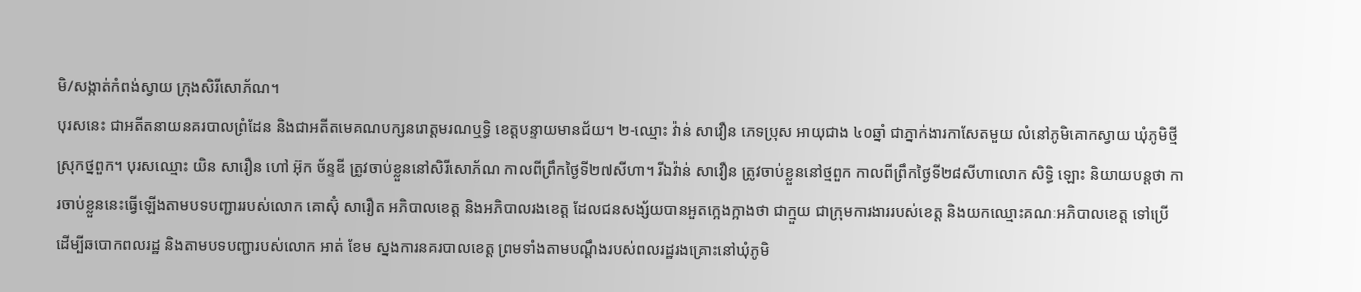មិ/សង្កាត់កំពង់ស្វាយ ក្រុងសិរីសោភ័ណ។
បុរសនេះ ជាអតីតនាយនគរបាលព្រំដែន និងជាអតីតមេគណបក្សនរោត្តមរណឬទ្ធិ ខេត្តបន្ទាយមានជ័យ។ ២-ឈ្មោះ វ៉ាន់ សាវឿន ភេទប្រុស អាយុជាង ៤០ឆ្នាំ ជាភ្នាក់ងារកាសែតមួយ លំនៅភូមិគោកស្វាយ ឃុំភូមិថ្មីស្រុកថ្នពួក។ បុរសឈ្មោះ យិន សារឿន ហៅ អ៊ុក ច័ន្ទឌី ត្រូវចាប់ខ្លួននៅសិរីសោភ័ណ កាលពីព្រឹកថ្ងៃទី២៧សីហា។ រីឯវ៉ាន់ សាវឿន ត្រូវចាប់ខ្លួននៅថ្មពួក កាលពីព្រឹកថ្ងៃទី២៨សីហាលោក សិទ្ធិ ឡោះ និយាយបន្តថា ការចាប់ខ្លួននេះធ្វើឡើងតាមបទបញ្ជាររបស់លោក គោស៊ុំ សារឿត អភិបាលខេត្ត និងអភិបាលរងខេត្ត ដែលជនសង្ស័យបានអួតក្អេងក្អាងថា ជាក្មួយ ជាក្រុមការងាររបស់ខេត្ត និងយកឈ្មោះគណៈអភិបាលខេត្ត ទៅប្រើ ដើម្បីឆបោកពលរដ្ឋ និងតាមបទបញ្ជារបស់លោក អាត់ ខែម ស្នងការនគរបាលខេត្ត ព្រមទាំងតាមបណ្តឹងរបស់ពលរដ្ឋរងគ្រោះនៅឃុំភូមិ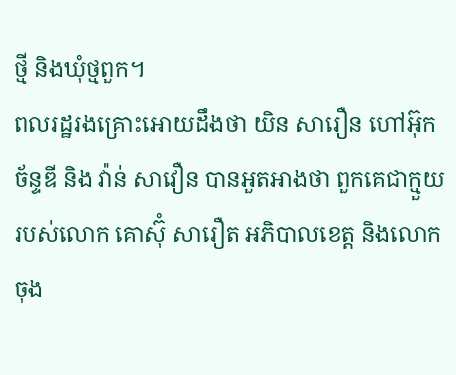ថ្មី និងឃុំថ្មពួក។
ពលរដ្ឋរងគ្រោះអោយដឹងថា យិន សារឿន ហៅអ៊ុក ច័ន្ទឌី និង វ៉ាន់ សាវឿន បានអួតអាងថា ពួកគេជាក្មួយរបស់លោក គោស៊ុំ សារឿត អភិបាលខេត្ត និងលោក ចុង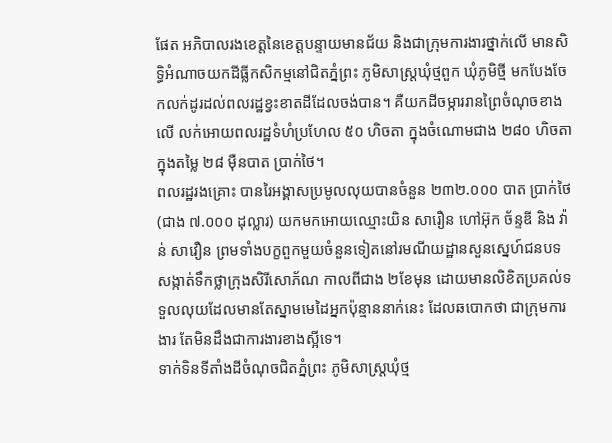ផែត អភិបាលរងខេត្តនៃខេត្តបន្ទាយមានជ័យ និងជាក្រុមការងារថ្នាក់លើ មានសិទ្ធិអំណាចយកដីធ្លីកសិកម្មនៅជិតភ្នំព្រះ ភូមិសាស្ត្រឃុំថ្មពួក ឃុំភូមិថ្មី មកបែងចែកលក់ដូរដល់ពលរដ្ឋខ្វះខាតដីដែលចង់បាន។ គឺយកដីចម្ការរានព្រៃចំណុចខាងលើ លក់អោយពលរដ្ឋទំហំប្រហែល ៥០ ហិចតា ក្នុងចំណោមជាង ២៨០ ហិចតាក្នុងតម្លៃ ២៨ ម៉ឺនបាត ប្រាក់ថៃ។
ពលរដ្ឋរងគ្រោះ បានរៃអង្គាសប្រមូលលុយបានចំនួន ២៣២.០០០ បាត ប្រាក់ថៃ (ជាង ៧.០០០ ដុល្លារ) យកមកអោយឈ្មោះយិន សារឿន ហៅអ៊ុក ច័ន្ទឌី និង វ៉ាន់ សាវឿន ព្រមទាំងបក្ខពួកមួយចំនួនទៀតនៅរមណីយដ្ឋានសួនស្នេហ៍ជនបទ សង្កាត់ទឹកថ្លាក្រុងសិរីសោភ័ណ កាលពីជាង ២ខែមុន ដោយមានលិខិតប្រគល់ទទួលលុយដែលមានតែស្នាមមេដៃអ្នកប៉ុន្មាននាក់នេះ ដែលឆបោកថា ជាក្រុមការងារ តែមិនដឹងជាការងារខាងស្អីទេ។
ទាក់ទិនទីតាំងដីចំណុចជិតភ្នំព្រះ ភូមិសាស្ត្រឃុំថ្ម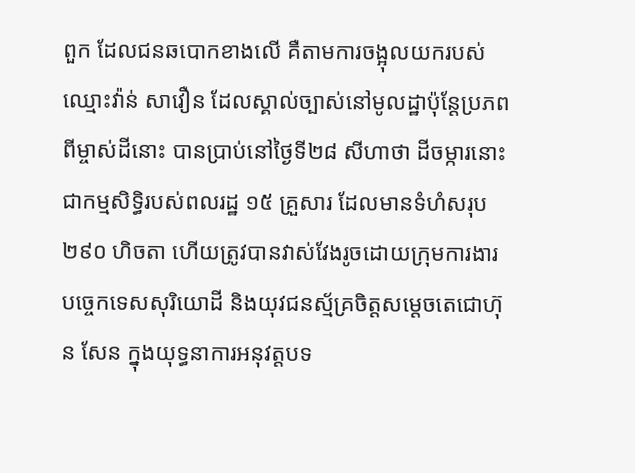ពួក ដែលជនឆបោកខាងលើ គឺតាមការចង្អុលយករបស់ឈ្មោះវ៉ាន់ សាវឿន ដែលស្គាល់ច្បាស់នៅមូលដ្ឋាប៉ុន្តែប្រភពពីម្ចាស់ដីនោះ បានប្រាប់នៅថ្ងៃទី២៨ សីហាថា ដីចម្ការនោះ ជាកម្មសិទ្ធិរបស់ពលរដ្ឋ ១៥ គ្រួសារ ដែលមានទំហំសរុប ២៩០ ហិចតា ហើយត្រូវបានវាស់វែងរូចដោយក្រុមការងារបច្ចេកទេសសុរិយោដី និងយុវជនស្ម័គ្រចិត្តសម្តេចតេជោហ៊ុន សែន ក្នុងយុទ្ធនាការអនុវត្តបទ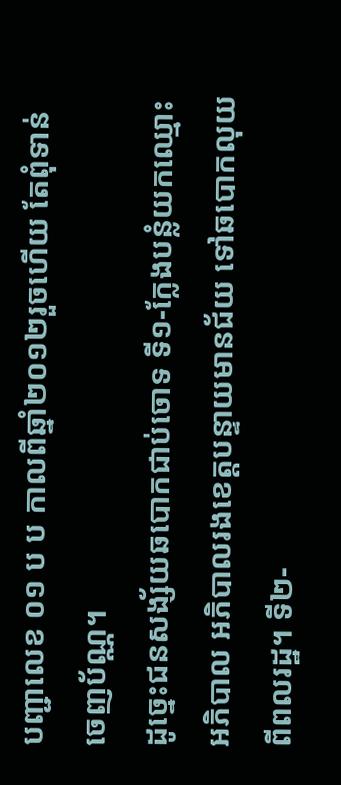បញ្ជាលេខ ០១ ប ប កាលពីឆ្នាំ២០១២រួចហើយ តែពុំទាន់ចេញប័ណ្ណ។
ដូច្នេះជនសង្ស័យឆបោកជាប់ចោទ ទី១-ក្លែងបន្លំយកឈ្មោះអភិបាល អភិបាលរងខេត្តបន្ទាយមានជ័យ ទៅឆបោកលុយពីពលរដ្ឋ។ ទី២-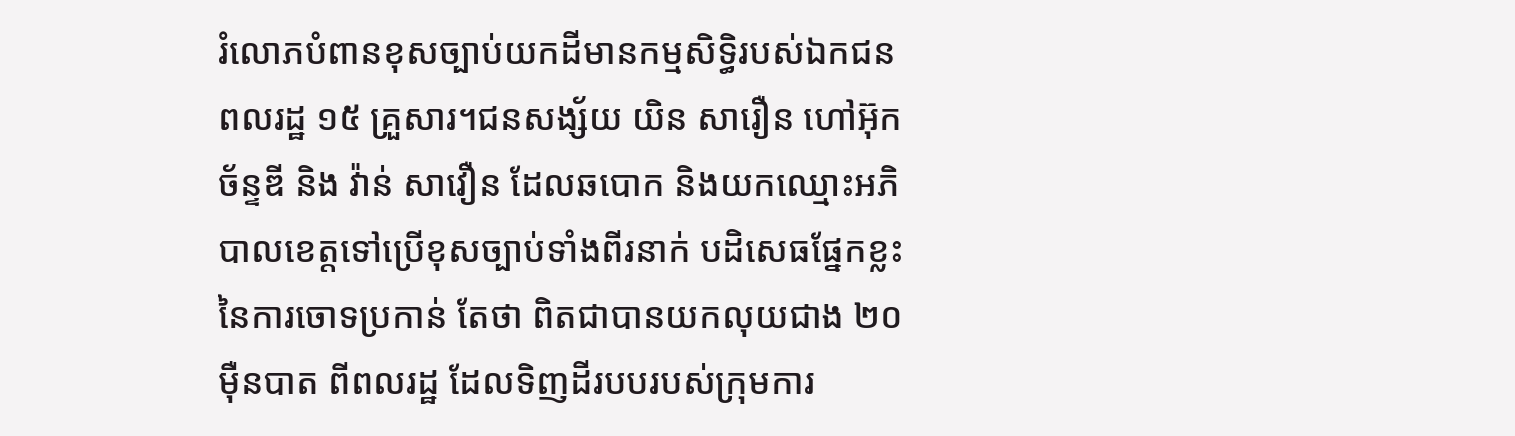រំលោភបំពានខុសច្បាប់យកដីមានកម្មសិទ្ធិរបស់ឯកជនពលរដ្ឋ ១៥ គ្រួសារ។ជនសង្ស័យ យិន សារឿន ហៅអ៊ុក ច័ន្ទឌី និង វ៉ាន់ សាវឿន ដែលឆបោក និងយកឈ្មោះអភិបាលខេត្តទៅប្រើខុសច្បាប់ទាំងពីរនាក់ បដិសេធផ្នែកខ្លះ នៃការចោទប្រកាន់ តែថា ពិតជាបានយកលុយជាង ២០ ម៉ឺនបាត ពីពលរដ្ឋ ដែលទិញដីរបបរបស់ក្រុមការ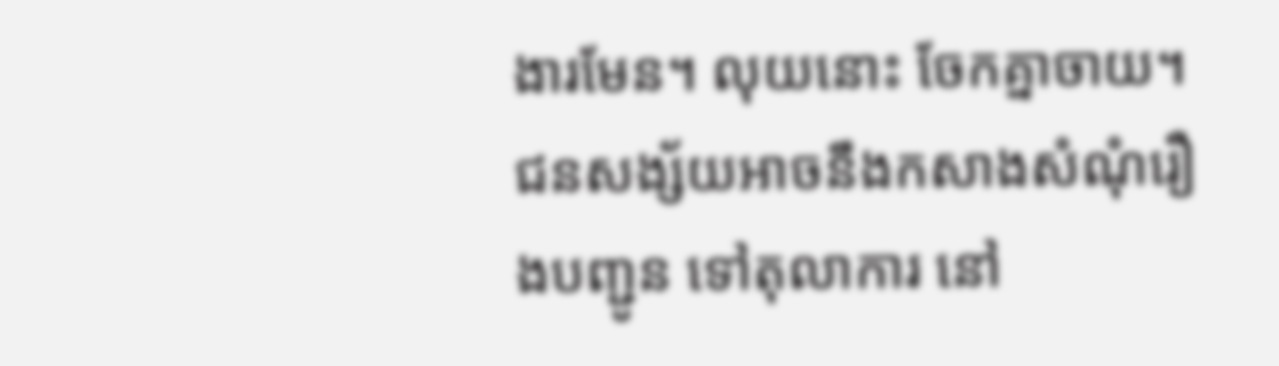ងារមែន។ លុយនោះ ចែកគ្នាចាយ។ ជនសង្ស័យអាចនឹងកសាងសំណុំរឿងបញ្ជូន ទៅតុលាការ នៅ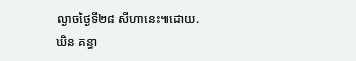ល្ងាចថ្ងៃទី២៨ សីហានេះ៕ដោយ.ឃិន គន្ធា